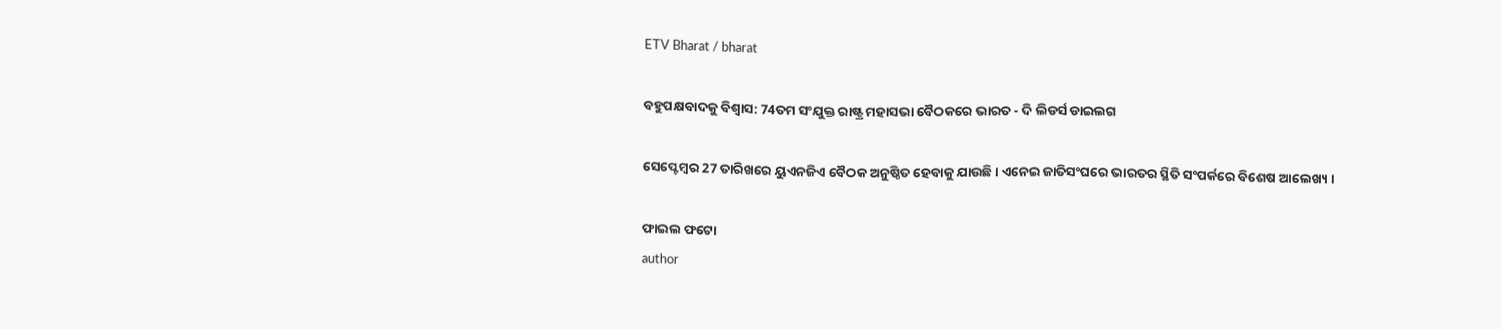ETV Bharat / bharat

ବହୁପକ୍ଷବାଦକୁ ବିଶ୍ବାସ: 74ତମ ସଂଯୁକ୍ତ ରାଷ୍ଟ୍ର ମହାସଭା ବୈଠକରେ ଭାରତ - ଦି ଲିଡର୍ସ ଡାଇଲଗ

ସେପ୍ଟେମ୍ବର 27 ତାରିଖରେ ୟୁଏନଜିଏ ବୈଠକ ଅନୁଷ୍ଠିତ ହେବାକୁ ଯାଉଛି । ଏନେଇ ଜାତିସଂଘରେ ଭାରତର ସ୍ଥିତି ସଂପର୍କରେ ବିଶେଷ ଆଲେଖ୍ୟ ।

ଫାଇଲ ଫଟୋ
author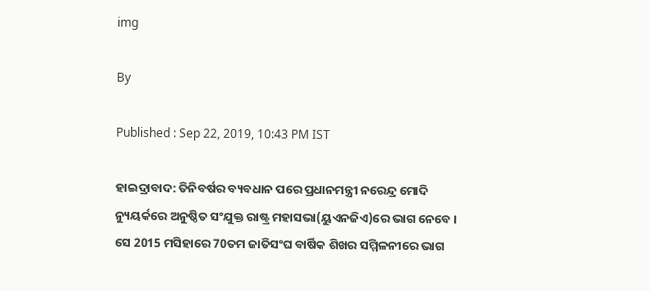img

By

Published : Sep 22, 2019, 10:43 PM IST

ହାଇଦ୍ରାବାଦ: ତିନିବର୍ଷର ବ୍ୟବଧାନ ପରେ ପ୍ରଧାନମନ୍ତ୍ରୀ ନରେନ୍ଦ୍ର ମୋଦି ନ୍ୟୁୟର୍କରେ ଅନୁଷ୍ଠିତ ସଂଯୁକ୍ତ ରାଷ୍ଟ୍ର ମହାସଭା(ୟୁଏନଜିଏ)ରେ ଭାଗ ନେବେ । ସେ 2015 ମସିହାରେ 70ତମ ଜାତିସଂଘ ବାର୍ଷିକ ଶିଖର ସମ୍ମିଳନୀରେ ଭାଗ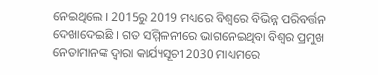ନେଇଥିଲେ । 2015ରୁ 2019 ମଧ୍ୟରେ ବିଶ୍ବରେ ବିଭିନ୍ନ ପରିବର୍ତ୍ତନ ଦେଖାଦେଇଛି । ଗତ ସମ୍ମିଳନୀରେ ଭାଗନେଇଥିବା ବିଶ୍ବର ପ୍ରମୁଖ ନେତାମାନଙ୍କ ଦ୍ବାରା କାର୍ଯ୍ୟସୂଚୀ 2030 ମାଧ୍ୟମରେ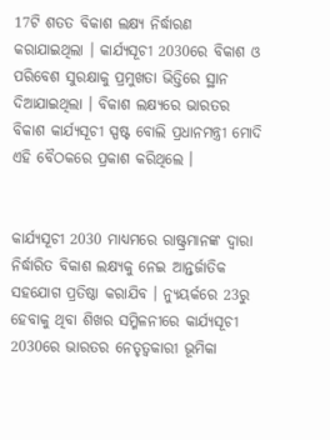17ଟି ଶତତ ବିକାଶ ଲକ୍ଷ୍ୟ ନିର୍ଦ୍ଧାରଣ କରାଯାଇଥିଲା । କାର୍ଯ୍ୟସୂଚୀ 2030ରେ ବିକାଶ ଓ ପରିବେଶ ସୁରକ୍ଷାକୁ ପ୍ରମୁଖତା ଭିତ୍ତିରେ ସ୍ଥାନ ଦିଆଯାଇଥିଲା । ବିକାଶ ଲକ୍ଷ୍ୟରେ ଭାରତର ବିକାଶ କାର୍ଯ୍ୟସୂଚୀ ସ୍ପଷ୍ଟ ବୋଲି ପ୍ରଧାନମନ୍ତ୍ରୀ ମୋଦି ଏହି ବୈଠକରେ ପ୍ରକାଶ କରିଥିଲେ ।


କାର୍ଯ୍ୟସୂଚୀ 2030 ମାଧ୍ୟମରେ ରାଷ୍ଟ୍ରମାନଙ୍କ ଦ୍ବାରା ନିର୍ଦ୍ଧାରିତ ବିକାଶ ଲକ୍ଷ୍ୟକୁ ନେଇ ଆନ୍ତର୍ଜାତିକ ସହଯୋଗ ପ୍ରତିଷ୍ଠା କରାଯିବ । ନ୍ୟୁୟର୍କରେ 23ରୁ ହେବାକୁ ଥିବା ଶିଖର ସମ୍ମିଳନୀରେ କାର୍ଯ୍ୟସୂଚୀ 2030ରେ ଭାରତର ନେତୃତ୍ବକାରୀ ଭୂମିକା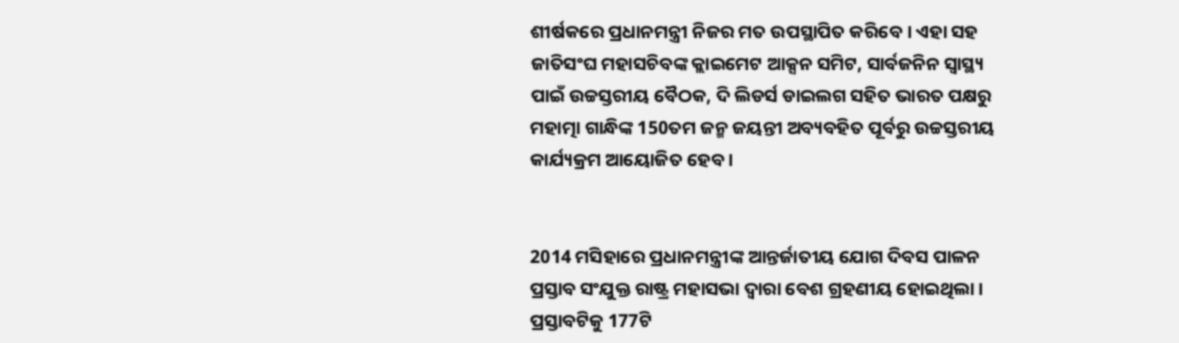ଶୀର୍ଷକରେ ପ୍ରଧାନମନ୍ତ୍ରୀ ନିଜର ମତ ଉପସ୍ଥାପିତ କରିବେ । ଏହା ସହ ଜାତିସଂଘ ମହାସଚିବଙ୍କ କ୍ଲାଇମେଟ ଆକ୍ସନ ସମିଟ, ସାର୍ବଜନିନ ସ୍ବାସ୍ଥ୍ୟ ପାଇଁ ଉଚ୍ଚସ୍ତରୀୟ ବୈଠକ, ଦି ଲିଡର୍ସ ଡାଇଲଗ ସହିତ ଭାରତ ପକ୍ଷରୁ ମହାତ୍ମା ଗାନ୍ଧିଙ୍କ 150ତମ ଜନ୍ମ ଜୟନ୍ତୀ ଅବ୍ୟବହିତ ପୂର୍ବରୁ ଉଚ୍ଚସ୍ତରୀୟ କାର୍ଯ୍ୟକ୍ରମ ଆୟୋଜିତ ହେବ ।


2014 ମସିହାରେ ପ୍ରଧାନମନ୍ତ୍ରୀଙ୍କ ଆନ୍ତର୍ଜାତୀୟ ଯୋଗ ଦିବସ ପାଳନ ପ୍ରସ୍ତାବ ସଂଯୁକ୍ତ ରାଷ୍ଟ୍ର ମହାସଭା ଦ୍ବାରା ବେଶ ଗ୍ରହଣୀୟ ହୋଇଥିଲା । ପ୍ରସ୍ତାବଟିକୁ 177ଟି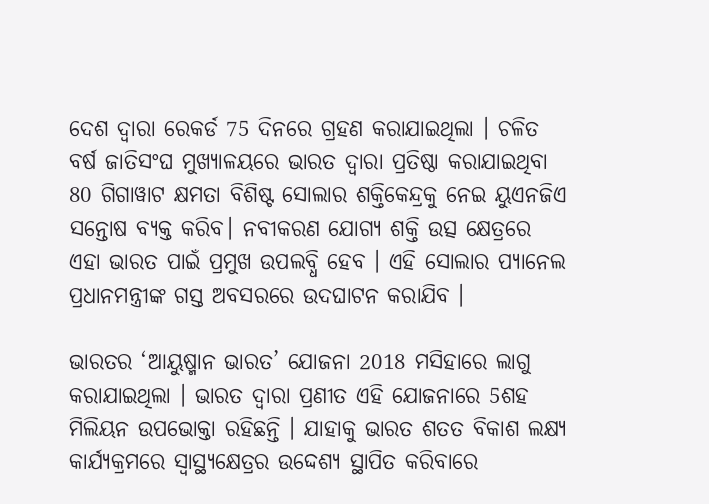ଦେଶ ଦ୍ବାରା ରେକର୍ଡ 75 ଦିନରେ ଗ୍ରହଣ କରାଯାଇଥିଲା । ଚଳିତ ବର୍ଷ ଜାତିସଂଘ ମୁଖ୍ୟାଳୟରେ ଭାରତ ଦ୍ବାରା ପ୍ରତିଷ୍ଠା କରାଯାଇଥିବା 80 ଗିଗାୱାଟ କ୍ଷମତା ବିଶିଷ୍ଟ ସୋଲାର ଶକ୍ତିକେନ୍ଦ୍ରକୁ ନେଇ ୟୁଏନଜିଏ ସନ୍ତୋଷ ବ୍ୟକ୍ତ କରିବ। ନବୀକରଣ ଯୋଗ୍ୟ ଶକ୍ତି ଉତ୍ସ କ୍ଷେତ୍ରରେ ଏହା ଭାରତ ପାଇଁ ପ୍ରମୁଖ ଉପଲବ୍ଧି ହେବ । ଏହି ସୋଲାର ପ୍ୟାନେଲ ପ୍ରଧାନମନ୍ତ୍ରୀଙ୍କ ଗସ୍ତ ଅବସରରେ ଉଦଘାଟନ କରାଯିବ ।

ଭାରତର ‘ଆୟୁଷ୍ମାନ ଭାରତ’ ଯୋଜନା 2018 ମସିହାରେ ଲାଗୁ କରାଯାଇଥିଲା । ଭାରତ ଦ୍ବାରା ପ୍ରଣୀତ ଏହି ଯୋଜନାରେ 5ଶହ ମିଲିୟନ ଉପଭୋକ୍ତା ରହିଛନ୍ତି । ଯାହାକୁ ଭାରତ ଶତତ ବିକାଶ ଲକ୍ଷ୍ୟ କାର୍ଯ୍ୟକ୍ରମରେ ସ୍ବାସ୍ଥ୍ୟକ୍ଷେତ୍ରର ଉଦ୍ଦେଶ୍ୟ ସ୍ଥାପିତ କରିବାରେ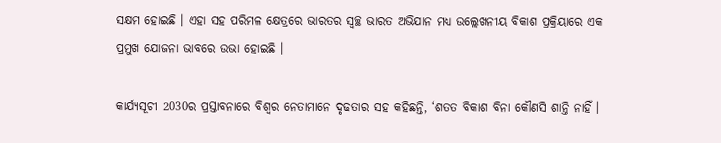ସକ୍ଷମ ହୋଇଛି । ଏହା ସହ ପରିମଳ କ୍ଷେତ୍ରରେ ଭାରତର ସ୍ବଚ୍ଛ ଭାରତ ଅଭିଯାନ ମଧ୍ୟ ଉଲ୍ଲେଖନୀୟ ବିକାଶ ପ୍ରକ୍ରିୟାରେ ଏକ ପ୍ରମୁଖ ଯୋଜନା ଭାବରେ ଉଭା ହୋଇଛି ।

କାର୍ଯ୍ୟସୂଚୀ 2030ର ପ୍ରସ୍ତାବନାରେ ବିଶ୍ବର ନେତାମାନେ ଦୃଢତାର ସହ କହିଛନ୍ତି, ‘ଶତତ ବିକାଶ ବିନା କୌଣସି ଶାନ୍ତି ନାହିଁ ।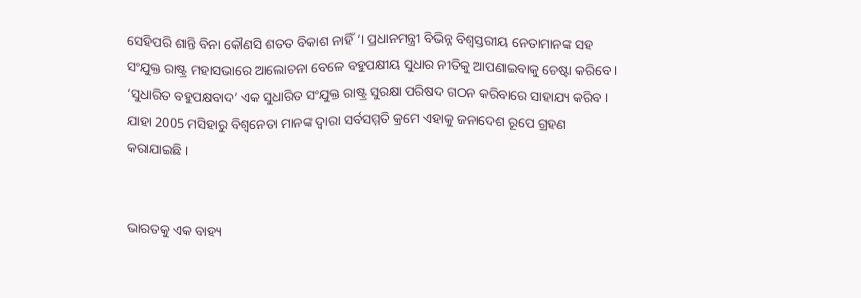ସେହିପରି ଶାନ୍ତି ବିନା କୌଣସି ଶତତ ବିକାଶ ନାହିଁ ’। ପ୍ରଧାନମନ୍ତ୍ରୀ ବିଭିନ୍ନ ବିଶ୍ବସ୍ତରୀୟ ନେତାମାନଙ୍କ ସହ ସଂଯୁକ୍ତ ରାଷ୍ଟ୍ର ମହାସଭାରେ ଆଲୋଚନା ବେଳେ ବହୁପକ୍ଷୀୟ ସୁଧାର ନୀତିକୁ ଆପଣାଇବାକୁ ଚେଷ୍ଟା କରିବେ । ‘ସୁଧାରିତ ବହୁପକ୍ଷବାଦ’ ଏକ ସୁଧାରିତ ସଂଯୁକ୍ତ ରାଷ୍ଟ୍ର ସୁରକ୍ଷା ପରିଷଦ ଗଠନ କରିବାରେ ସାହାଯ୍ୟ କରିବ । ଯାହା 2005 ମସିହାରୁ ବିଶ୍ବନେତା ମାନଙ୍କ ଦ୍ବାରା ସର୍ବସମ୍ମତି କ୍ରମେ ଏହାକୁ ଜନାଦେଶ ରୂପେ ଗ୍ରହଣ କରାଯାଇଛି ।


ଭାରତକୁ ଏକ ବାହ୍ୟ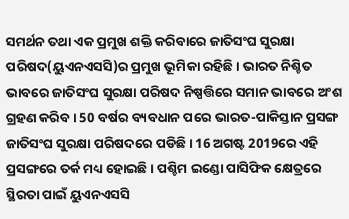ସମର୍ଥନ ତଥା ଏକ ପ୍ରମୁଖ ଶକ୍ତି କରିବାରେ ଜାତିସଂଘ ସୁରକ୍ଷା ପରିଷଦ(ୟୁଏନଏସସି)ର ପ୍ରମୁଖ ଭୂମିକା ରହିଛି । ଭାରତ ନିଶ୍ଚିତ ଭାବରେ ଜାତିସଂଘ ସୁରକ୍ଷା ପରିଷଦ ନିଷ୍ପତ୍ତିରେ ସମାନ ଭାବରେ ଅଂଶ ଗ୍ରହଣ କରିବ । 50 ବର୍ଷର ବ୍ୟବଧାନ ପରେ ଭାରତ-ପାକିସ୍ତାନ ପ୍ରସଙ୍ଗ ଜାତିସଂଘ ସୁରକ୍ଷା ପରିଷଦରେ ପଡିଛି । 16 ଅଗଷ୍ଟ 2019ରେ ଏହି ପ୍ରସଙ୍ଗରେ ତର୍କ ମଧ୍ୟ ହୋଇଛି । ପଶ୍ଚିମ ଇଣ୍ଡୋ ପାସିଫିକ କ୍ଷେତ୍ରରେ ସ୍ଥିରତା ପାଇଁ ୟୁଏନଏସସି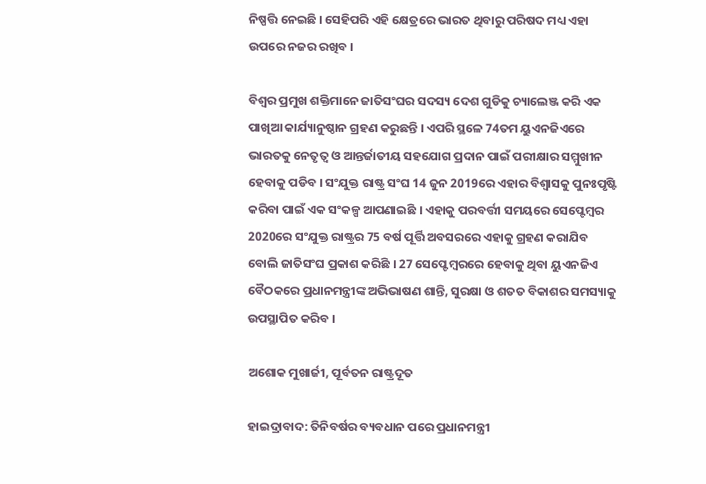ନିଷ୍ପତ୍ତି ନେଇଛି । ସେହିପରି ଏହି କ୍ଷେତ୍ରରେ ଭାରତ ଥିବାରୁ ପରିଷଦ ମଧ୍ୟ ଏହା ଉପରେ ନଜର ରଖିବ ।

ବିଶ୍ବର ପ୍ରମୁଖ ଶକ୍ତିମାନେ ଜାତିସଂଘର ସଦସ୍ୟ ଦେଶ ଗୁଡିକୁ ଚ୍ୟାଲେଞ୍ଜ କରି ଏକ ପାଖିଆ କାର୍ଯ୍ୟାନୁଷ୍ଠାନ ଗ୍ରହଣ କରୁଛନ୍ତି । ଏପରି ସ୍ଥଳେ 74ତମ ୟୁଏନଜିଏରେ ଭାରତକୁ ନେତୃତ୍ବ ଓ ଆନ୍ତର୍ଜାତୀୟ ସହଯୋଗ ପ୍ରଦାନ ପାଇଁ ପରୀକ୍ଷାର ସମ୍ମୁଖୀନ ହେବାକୁ ପଡିବ । ସଂଯୁକ୍ତ ରାଷ୍ଟ୍ର ସଂଘ 14 ଜୁନ 2019ରେ ଏହାର ବିଶ୍ବାସକୁ ପୁନଃପୃଷ୍ଟି କରିବା ପାଇଁ ଏକ ସଂକଳ୍ପ ଆପଣାଇଛି । ଏହାକୁ ପରବର୍ତ୍ତୀ ସମୟରେ ସେପ୍ଟେମ୍ବର 2020ରେ ସଂଯୁକ୍ତ ରାଷ୍ଟ୍ରର 75 ବର୍ଷ ପୂର୍ତ୍ତି ଅବସରରେ ଏହାକୁ ଗ୍ରହଣ କରାଯିବ ବୋଲି ଜାତିସଂଘ ପ୍ରକାଶ କରିଛି । 27 ସେପ୍ଟେମ୍ବରରେ ହେବାକୁ ଥିବା ୟୁଏନଜିଏ ବୈଠକରେ ପ୍ରଧାନମନ୍ତ୍ରୀଙ୍କ ଅଭିଭାଷଣ ଶାନ୍ତି, ସୁରକ୍ଷା ଓ ଶତତ ବିକାଶର ସମସ୍ୟାକୁ ଉପସ୍ଥାପିତ କରିବ ।

ଅଶୋକ ମୁଖାର୍ଜୀ, ପୂର୍ବତନ ରାଷ୍ଟ୍ରଦୂତ

ହାଇଦ୍ରାବାଦ: ତିନିବର୍ଷର ବ୍ୟବଧାନ ପରେ ପ୍ରଧାନମନ୍ତ୍ରୀ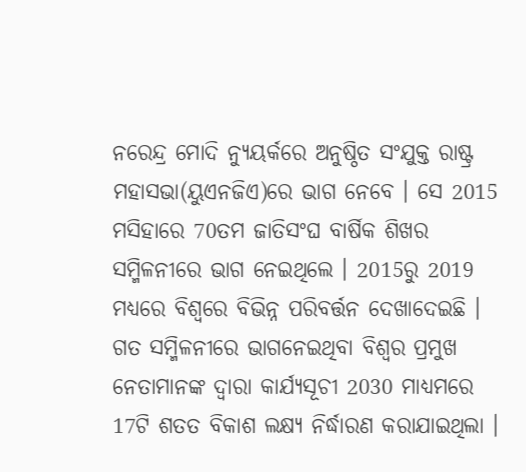ନରେନ୍ଦ୍ର ମୋଦି ନ୍ୟୁୟର୍କରେ ଅନୁଷ୍ଠିତ ସଂଯୁକ୍ତ ରାଷ୍ଟ୍ର ମହାସଭା(ୟୁଏନଜିଏ)ରେ ଭାଗ ନେବେ । ସେ 2015 ମସିହାରେ 70ତମ ଜାତିସଂଘ ବାର୍ଷିକ ଶିଖର ସମ୍ମିଳନୀରେ ଭାଗ ନେଇଥିଲେ । 2015ରୁ 2019 ମଧ୍ୟରେ ବିଶ୍ବରେ ବିଭିନ୍ନ ପରିବର୍ତ୍ତନ ଦେଖାଦେଇଛି । ଗତ ସମ୍ମିଳନୀରେ ଭାଗନେଇଥିବା ବିଶ୍ବର ପ୍ରମୁଖ ନେତାମାନଙ୍କ ଦ୍ବାରା କାର୍ଯ୍ୟସୂଚୀ 2030 ମାଧ୍ୟମରେ 17ଟି ଶତତ ବିକାଶ ଲକ୍ଷ୍ୟ ନିର୍ଦ୍ଧାରଣ କରାଯାଇଥିଲା ।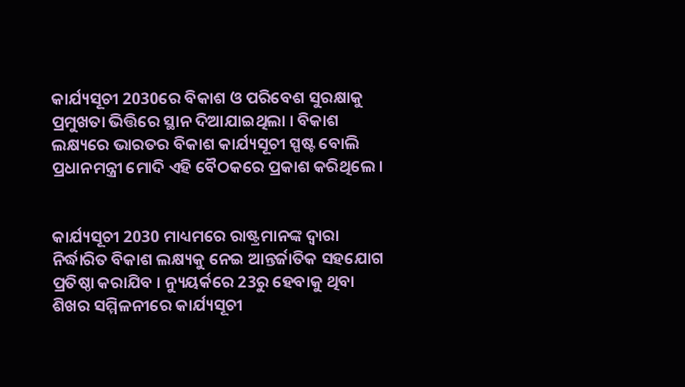କାର୍ଯ୍ୟସୂଚୀ 2030ରେ ବିକାଶ ଓ ପରିବେଶ ସୁରକ୍ଷାକୁ ପ୍ରମୁଖତା ଭିତ୍ତିରେ ସ୍ଥାନ ଦିଆଯାଇଥିଲା । ବିକାଶ ଲକ୍ଷ୍ୟରେ ଭାରତର ବିକାଶ କାର୍ଯ୍ୟସୂଚୀ ସ୍ପଷ୍ଟ ବୋଲି ପ୍ରଧାନମନ୍ତ୍ରୀ ମୋଦି ଏହି ବୈଠକରେ ପ୍ରକାଶ କରିଥିଲେ ।


କାର୍ଯ୍ୟସୂଚୀ 2030 ମାଧ୍ୟମରେ ରାଷ୍ଟ୍ରମାନଙ୍କ ଦ୍ବାରା ନିର୍ଦ୍ଧାରିତ ବିକାଶ ଲକ୍ଷ୍ୟକୁ ନେଇ ଆନ୍ତର୍ଜାତିକ ସହଯୋଗ ପ୍ରତିଷ୍ଠା କରାଯିବ । ନ୍ୟୁୟର୍କରେ 23ରୁ ହେବାକୁ ଥିବା ଶିଖର ସମ୍ମିଳନୀରେ କାର୍ଯ୍ୟସୂଚୀ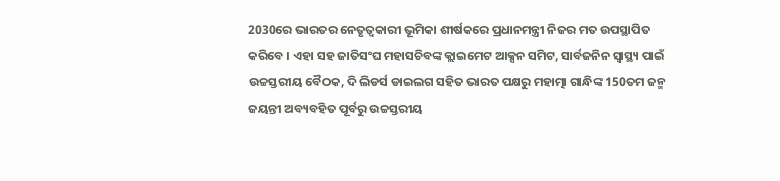2030ରେ ଭାରତର ନେତୃତ୍ବକାରୀ ଭୂମିକା ଶୀର୍ଷକରେ ପ୍ରଧାନମନ୍ତ୍ରୀ ନିଜର ମତ ଉପସ୍ଥାପିତ କରିବେ । ଏହା ସହ ଜାତିସଂଘ ମହାସଚିବଙ୍କ କ୍ଲାଇମେଟ ଆକ୍ସନ ସମିଟ, ସାର୍ବଜନିନ ସ୍ବାସ୍ଥ୍ୟ ପାଇଁ ଉଚ୍ଚସ୍ତରୀୟ ବୈଠକ, ଦି ଲିଡର୍ସ ଡାଇଲଗ ସହିତ ଭାରତ ପକ୍ଷରୁ ମହାତ୍ମା ଗାନ୍ଧିଙ୍କ 150ତମ ଜନ୍ମ ଜୟନ୍ତୀ ଅବ୍ୟବହିତ ପୂର୍ବରୁ ଉଚ୍ଚସ୍ତରୀୟ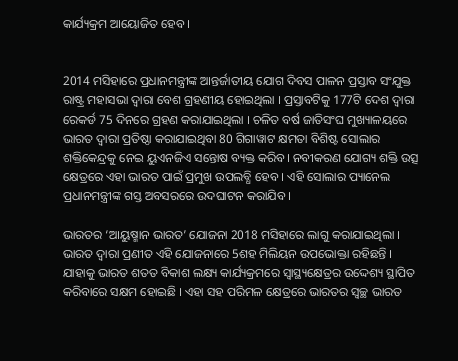କାର୍ଯ୍ୟକ୍ରମ ଆୟୋଜିତ ହେବ ।


2014 ମସିହାରେ ପ୍ରଧାନମନ୍ତ୍ରୀଙ୍କ ଆନ୍ତର୍ଜାତୀୟ ଯୋଗ ଦିବସ ପାଳନ ପ୍ରସ୍ତାବ ସଂଯୁକ୍ତ ରାଷ୍ଟ୍ର ମହାସଭା ଦ୍ବାରା ବେଶ ଗ୍ରହଣୀୟ ହୋଇଥିଲା । ପ୍ରସ୍ତାବଟିକୁ 177ଟି ଦେଶ ଦ୍ବାରା ରେକର୍ଡ 75 ଦିନରେ ଗ୍ରହଣ କରାଯାଇଥିଲା । ଚଳିତ ବର୍ଷ ଜାତିସଂଘ ମୁଖ୍ୟାଳୟରେ ଭାରତ ଦ୍ବାରା ପ୍ରତିଷ୍ଠା କରାଯାଇଥିବା 80 ଗିଗାୱାଟ କ୍ଷମତା ବିଶିଷ୍ଟ ସୋଲାର ଶକ୍ତିକେନ୍ଦ୍ରକୁ ନେଇ ୟୁଏନଜିଏ ସନ୍ତୋଷ ବ୍ୟକ୍ତ କରିବ। ନବୀକରଣ ଯୋଗ୍ୟ ଶକ୍ତି ଉତ୍ସ କ୍ଷେତ୍ରରେ ଏହା ଭାରତ ପାଇଁ ପ୍ରମୁଖ ଉପଲବ୍ଧି ହେବ । ଏହି ସୋଲାର ପ୍ୟାନେଲ ପ୍ରଧାନମନ୍ତ୍ରୀଙ୍କ ଗସ୍ତ ଅବସରରେ ଉଦଘାଟନ କରାଯିବ ।

ଭାରତର ‘ଆୟୁଷ୍ମାନ ଭାରତ’ ଯୋଜନା 2018 ମସିହାରେ ଲାଗୁ କରାଯାଇଥିଲା । ଭାରତ ଦ୍ବାରା ପ୍ରଣୀତ ଏହି ଯୋଜନାରେ 5ଶହ ମିଲିୟନ ଉପଭୋକ୍ତା ରହିଛନ୍ତି । ଯାହାକୁ ଭାରତ ଶତତ ବିକାଶ ଲକ୍ଷ୍ୟ କାର୍ଯ୍ୟକ୍ରମରେ ସ୍ବାସ୍ଥ୍ୟକ୍ଷେତ୍ରର ଉଦ୍ଦେଶ୍ୟ ସ୍ଥାପିତ କରିବାରେ ସକ୍ଷମ ହୋଇଛି । ଏହା ସହ ପରିମଳ କ୍ଷେତ୍ରରେ ଭାରତର ସ୍ବଚ୍ଛ ଭାରତ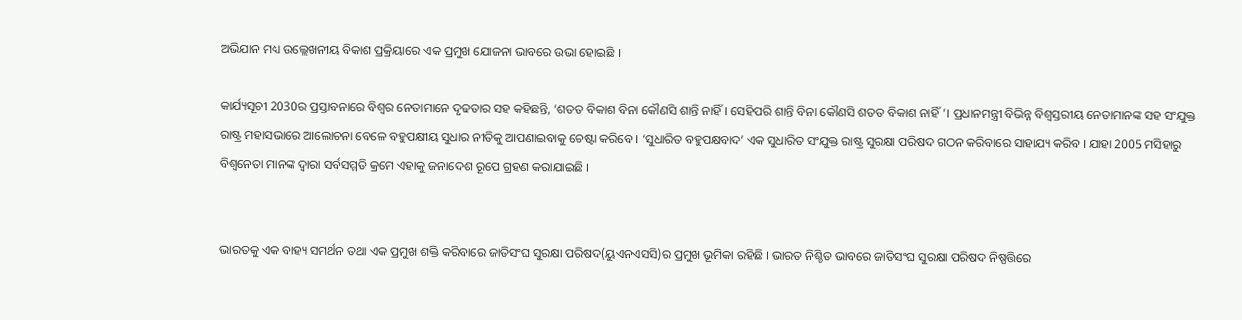ଅଭିଯାନ ମଧ୍ୟ ଉଲ୍ଲେଖନୀୟ ବିକାଶ ପ୍ରକ୍ରିୟାରେ ଏକ ପ୍ରମୁଖ ଯୋଜନା ଭାବରେ ଉଭା ହୋଇଛି ।

କାର୍ଯ୍ୟସୂଚୀ 2030ର ପ୍ରସ୍ତାବନାରେ ବିଶ୍ବର ନେତାମାନେ ଦୃଢତାର ସହ କହିଛନ୍ତି, ‘ଶତତ ବିକାଶ ବିନା କୌଣସି ଶାନ୍ତି ନାହିଁ । ସେହିପରି ଶାନ୍ତି ବିନା କୌଣସି ଶତତ ବିକାଶ ନାହିଁ ’। ପ୍ରଧାନମନ୍ତ୍ରୀ ବିଭିନ୍ନ ବିଶ୍ବସ୍ତରୀୟ ନେତାମାନଙ୍କ ସହ ସଂଯୁକ୍ତ ରାଷ୍ଟ୍ର ମହାସଭାରେ ଆଲୋଚନା ବେଳେ ବହୁପକ୍ଷୀୟ ସୁଧାର ନୀତିକୁ ଆପଣାଇବାକୁ ଚେଷ୍ଟା କରିବେ । ‘ସୁଧାରିତ ବହୁପକ୍ଷବାଦ’ ଏକ ସୁଧାରିତ ସଂଯୁକ୍ତ ରାଷ୍ଟ୍ର ସୁରକ୍ଷା ପରିଷଦ ଗଠନ କରିବାରେ ସାହାଯ୍ୟ କରିବ । ଯାହା 2005 ମସିହାରୁ ବିଶ୍ବନେତା ମାନଙ୍କ ଦ୍ବାରା ସର୍ବସମ୍ମତି କ୍ରମେ ଏହାକୁ ଜନାଦେଶ ରୂପେ ଗ୍ରହଣ କରାଯାଇଛି ।


ଭାରତକୁ ଏକ ବାହ୍ୟ ସମର୍ଥନ ତଥା ଏକ ପ୍ରମୁଖ ଶକ୍ତି କରିବାରେ ଜାତିସଂଘ ସୁରକ୍ଷା ପରିଷଦ(ୟୁଏନଏସସି)ର ପ୍ରମୁଖ ଭୂମିକା ରହିଛି । ଭାରତ ନିଶ୍ଚିତ ଭାବରେ ଜାତିସଂଘ ସୁରକ୍ଷା ପରିଷଦ ନିଷ୍ପତ୍ତିରେ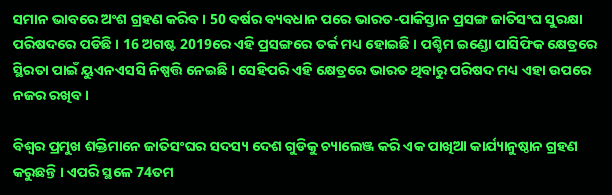ସମାନ ଭାବରେ ଅଂଶ ଗ୍ରହଣ କରିବ । 50 ବର୍ଷର ବ୍ୟବଧାନ ପରେ ଭାରତ-ପାକିସ୍ତାନ ପ୍ରସଙ୍ଗ ଜାତିସଂଘ ସୁରକ୍ଷା ପରିଷଦରେ ପଡିଛି । 16 ଅଗଷ୍ଟ 2019ରେ ଏହି ପ୍ରସଙ୍ଗରେ ତର୍କ ମଧ୍ୟ ହୋଇଛି । ପଶ୍ଚିମ ଇଣ୍ଡୋ ପାସିଫିକ କ୍ଷେତ୍ରରେ ସ୍ଥିରତା ପାଇଁ ୟୁଏନଏସସି ନିଷ୍ପତ୍ତି ନେଇଛି । ସେହିପରି ଏହି କ୍ଷେତ୍ରରେ ଭାରତ ଥିବାରୁ ପରିଷଦ ମଧ୍ୟ ଏହା ଉପରେ ନଜର ରଖିବ ।

ବିଶ୍ବର ପ୍ରମୁଖ ଶକ୍ତିମାନେ ଜାତିସଂଘର ସଦସ୍ୟ ଦେଶ ଗୁଡିକୁ ଚ୍ୟାଲେଞ୍ଜ କରି ଏକ ପାଖିଆ କାର୍ଯ୍ୟାନୁଷ୍ଠାନ ଗ୍ରହଣ କରୁଛନ୍ତି । ଏପରି ସ୍ଥଳେ 74ତମ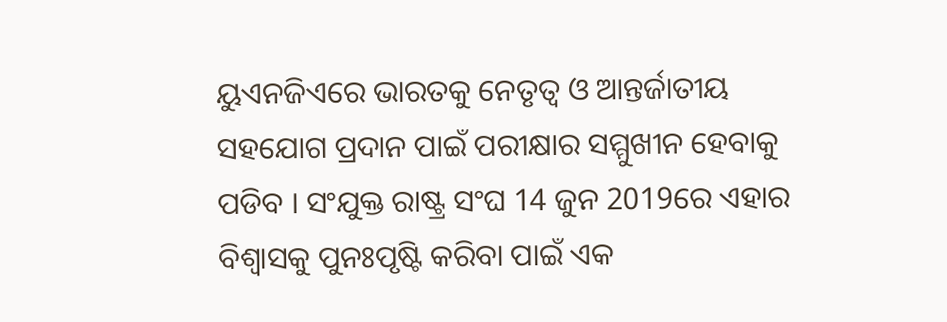ୟୁଏନଜିଏରେ ଭାରତକୁ ନେତୃତ୍ବ ଓ ଆନ୍ତର୍ଜାତୀୟ ସହଯୋଗ ପ୍ରଦାନ ପାଇଁ ପରୀକ୍ଷାର ସମ୍ମୁଖୀନ ହେବାକୁ ପଡିବ । ସଂଯୁକ୍ତ ରାଷ୍ଟ୍ର ସଂଘ 14 ଜୁନ 2019ରେ ଏହାର ବିଶ୍ବାସକୁ ପୁନଃପୃଷ୍ଟି କରିବା ପାଇଁ ଏକ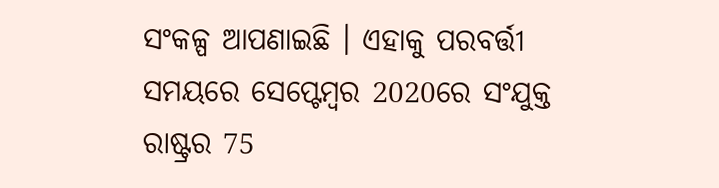ସଂକଳ୍ପ ଆପଣାଇଛି । ଏହାକୁ ପରବର୍ତ୍ତୀ ସମୟରେ ସେପ୍ଟେମ୍ବର 2020ରେ ସଂଯୁକ୍ତ ରାଷ୍ଟ୍ରର 75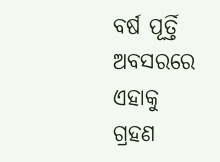ବର୍ଷ ପୂର୍ତ୍ତି ଅବସରରେ ଏହାକୁ ଗ୍ରହଣ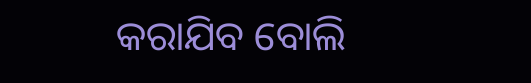କରାଯିବ ବୋଲି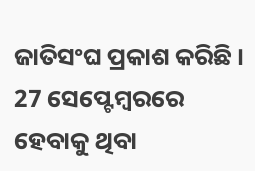ଜାତିସଂଘ ପ୍ରକାଶ କରିଛି । 27 ସେପ୍ଟେମ୍ବରରେ ହେବାକୁ ଥିବା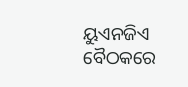ୟୁଏନଜିଏ ବୈଠକରେ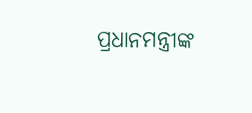ପ୍ରଧାନମନ୍ତ୍ରୀଙ୍କ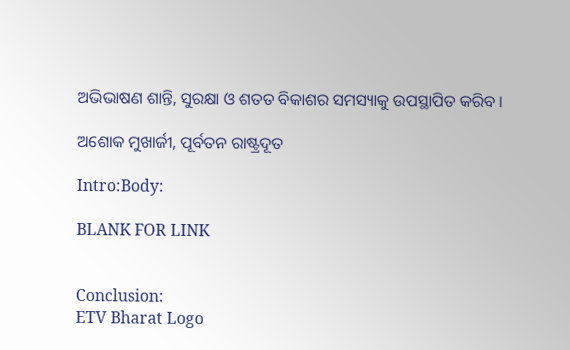ଅଭିଭାଷଣ ଶାନ୍ତି, ସୁରକ୍ଷା ଓ ଶତତ ବିକାଶର ସମସ୍ୟାକୁ ଉପସ୍ଥାପିତ କରିବ ।

ଅଶୋକ ମୁଖାର୍ଜୀ, ପୂର୍ବତନ ରାଷ୍ଟ୍ରଦୂତ

Intro:Body:

BLANK FOR LINK


Conclusion:
ETV Bharat Logo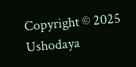Copyright © 2025 Ushodaya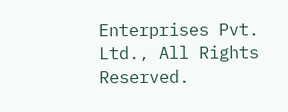Enterprises Pvt. Ltd., All Rights Reserved.